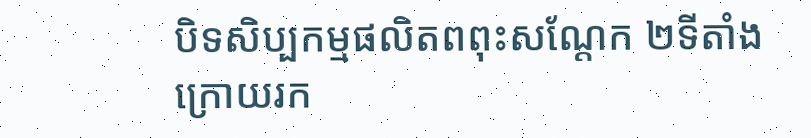បិទសិប្បកម្មផលិតពពុះសណ្តែក ២ទីតាំង ក្រោយរក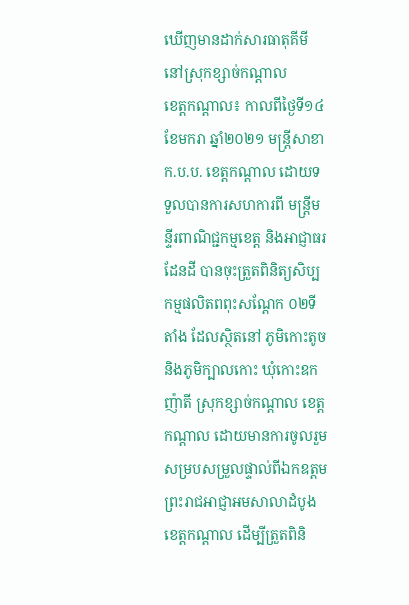ឃើញមានដាក់សារធាតុគីមី នៅស្រុកខ្សាច់កណ្តាល
ខេត្តកណ្តាល៖ កាលពីថ្ងៃទី១៤ ខែមករា ឆ្នាំ២០២១ មន្ត្រីសាខា ក.ប.ប. ខេត្តកណ្តាល ដោយទទួលបានការសហការពី មន្ត្រីមន្ទីរពាណិជ្ជកម្មខេត្ត និងអាជ្ញាធរដែនដី បានចុះត្រួតពិនិត្យសិប្បកម្មផលិតពពុះសណ្តែក ០២ទីតាំង ដែលស្ថិតនៅ ភូមិកោះតូច និងភូមិក្បាលកោះ ឃុំកោះឧកញ៉ាតី ស្រុកខ្សាច់កណ្តាល ខេត្តកណ្តាល ដោយមានការចូលរួមសម្របសម្រួលផ្ទាល់ពីឯកឧត្តម ព្រះរាជអាជ្ញាអមសាលាដំបូងខេត្តកណ្តាល ដើម្បីត្រួតពិនិ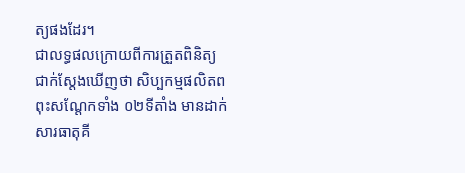ត្យផងដែរ។
ជាលទ្ធផលក្រោយពីការត្រួតពិនិត្យជាក់ស្តែងឃើញថា សិប្បកម្មផលិតពពុះសណ្តែកទាំង ០២ទីតាំង មានដាក់សារធាតុគី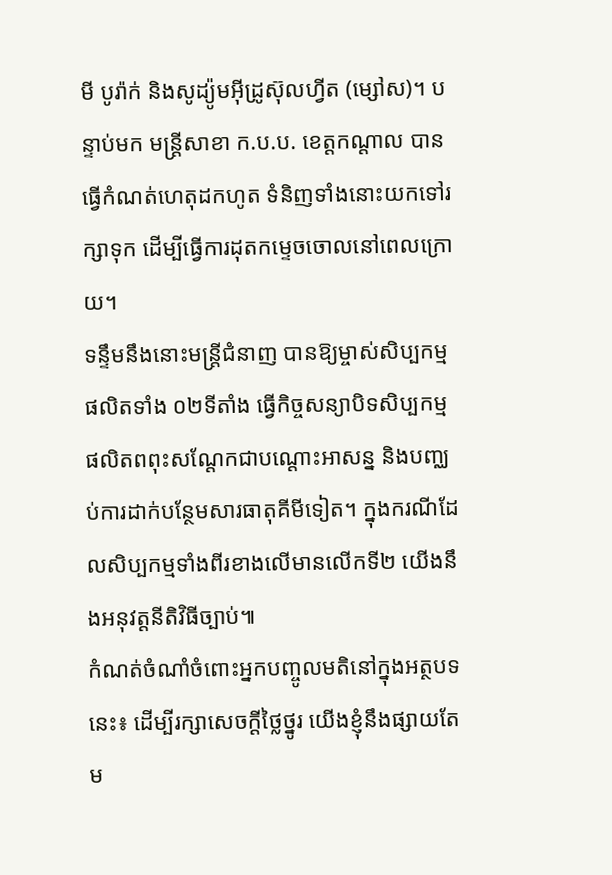មី បូរ៉ាក់ និងសូដ្យ៉ូមអ៊ីដ្រូស៊ុលហ្វីត (ម្សៅស)។ បន្ទាប់មក មន្ត្រីសាខា ក.ប.ប. ខេត្តកណ្តាល បានធ្វើកំណត់ហេតុដកហូត ទំនិញទាំងនោះយកទៅរក្សាទុក ដើម្បីធ្វើការដុតកម្ទេចចោលនៅពេលក្រោយ។
ទន្ទឹមនឹងនោះមន្ត្រីជំនាញ បានឱ្យម្ចាស់សិប្បកម្មផលិតទាំង ០២ទីតាំង ធ្វើកិច្ចសន្យាបិទសិប្បកម្មផលិតពពុះសណ្តែកជាបណ្តោះអាសន្ន និងបញ្ឈប់ការដាក់បន្ថែមសារធាតុគីមីទៀត។ ក្នុងករណីដែលសិប្បកម្មទាំងពីរខាងលើមានលើកទី២ យើងនឹងអនុវត្តនីតិវិធីច្បាប់៕
កំណត់ចំណាំចំពោះអ្នកបញ្ចូលមតិនៅក្នុងអត្ថបទនេះ៖ ដើម្បីរក្សាសេចក្ដីថ្លៃថ្នូរ យើងខ្ញុំនឹងផ្សាយតែម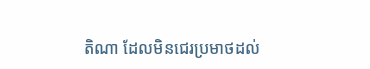តិណា ដែលមិនជេរប្រមាថដល់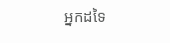អ្នកដទៃ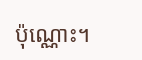ប៉ុណ្ណោះ។